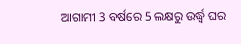ଆଗାମୀ 3 ବର୍ଷରେ 5 ଲକ୍ଷରୁ ଉର୍ଦ୍ଧ୍ୱ ଘର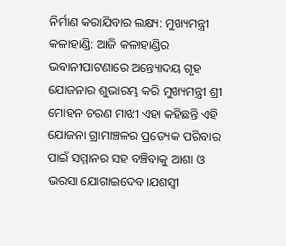ନିର୍ମାଣ କରାଯିବାର ଲକ୍ଷ୍ୟ: ମୁଖ୍ୟମନ୍ତ୍ରୀ
କଳାହାଣ୍ଡି: ଆଜି କଳାହାଣ୍ଡିର ଭବାନୀପାଟଣାରେ ଅନ୍ତ୍ୟୋଦୟ ଗୃହ ଯୋଜନାର ଶୁଭାରମ୍ଭ କରି ମୁଖ୍ୟମନ୍ତ୍ରୀ ଶ୍ରୀ ମୋହନ ଚରଣ ମାଝୀ ଏହା କହିଛନ୍ତି ଏହି ଯୋଜନା ଗ୍ରାମାଞ୍ଚଳର ପ୍ରତ୍ୟେକ ପରିବାର ପାଇଁ ସମ୍ମାନର ସହ ବଞ୍ଚିବାକୁ ଆଶା ଓ ଭରସା ଯୋଗାଇଦେବ।ଯଶସ୍ୱୀ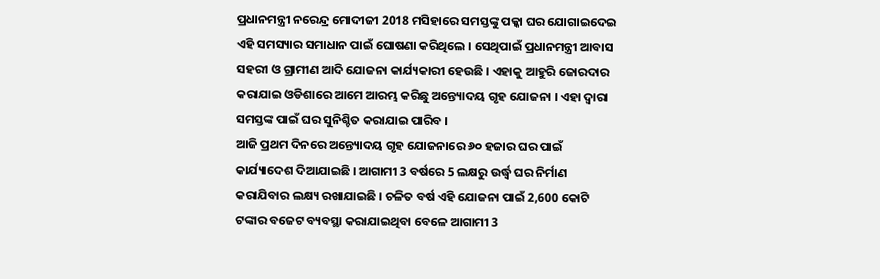ପ୍ରଧାନମନ୍ତ୍ରୀ ନରେନ୍ଦ୍ର ମୋଦୀଜୀ 2018 ମସିହାରେ ସମସ୍ତଙ୍କୁ ପକ୍କା ଘର ଯୋଗାଇଦେଇ ଏହି ସମସ୍ୟାର ସମାଧାନ ପାଇଁ ଘୋଷଣା କରିଥିଲେ । ସେଥିପାଇଁ ପ୍ରଧାନମନ୍ତ୍ରୀ ଆବାସ ସହରୀ ଓ ଗ୍ରାମୀଣ ଆଦି ଯୋଜନା କାର୍ଯ୍ୟକାରୀ ହେଉଛି । ଏହାକୁ ଆହୁରି ଜୋରଦାର କରାଯାଇ ଓଡିଶାରେ ଆମେ ଆରମ୍ଭ କରିଛୁ ଅନ୍ତ୍ୟୋଦୟ ଗୃହ ଯୋଜନା । ଏହା ଦ୍ୱାରା ସମସ୍ତଙ୍କ ପାଇଁ ଘର ସୁନିଶ୍ଚିତ କରାଯାଇ ପାରିବ ।
ଆଜି ପ୍ରଥମ ଦିନରେ ଅନ୍ତ୍ୟୋଦୟ ଗୃହ ଯୋଜନାରେ ୬୦ ହଜାର ଘର ପାଇଁ କାର୍ଯ୍ୟାଦେଶ ଦିଆଯାଇଛି । ଆଗାମୀ 3 ବର୍ଷରେ 5 ଲକ୍ଷରୁ ଉର୍ଦ୍ଧ୍ୱ ଘର ନିର୍ମାଣ କରାଯିବାର ଲକ୍ଷ୍ୟ ରଖାଯାଇଛି । ଚଳିତ ବର୍ଷ ଏହି ଯୋଜନା ପାଇଁ 2,600 କୋଟି ଟଙ୍କାର ବଜେଟ ବ୍ୟବସ୍ଥା କରାଯାଇଥିବା ବେଳେ ଆଗାମୀ 3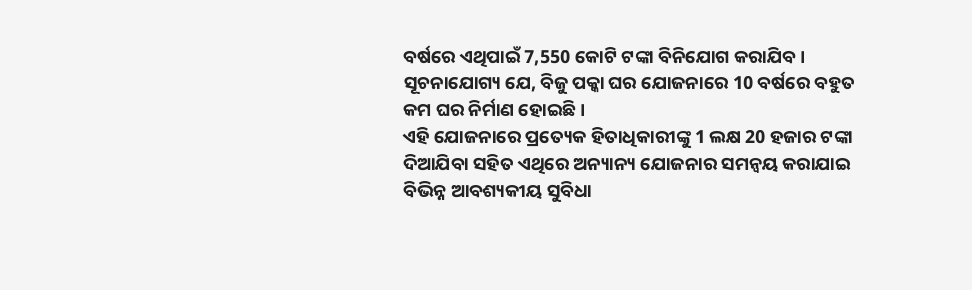ବର୍ଷରେ ଏଥିପାଇଁ 7,550 କୋଟି ଟଙ୍କା ବିନିଯୋଗ କରାଯିବ । ସୂଚନାଯୋଗ୍ୟ ଯେ, ବିଜୁ ପକ୍କା ଘର ଯୋଜନାରେ 10 ବର୍ଷରେ ବହୁତ କମ ଘର ନିର୍ମାଣ ହୋଇଛି।
ଏହି ଯୋଜନାରେ ପ୍ରତ୍ୟେକ ହିତାଧିକାରୀଙ୍କୁ 1 ଲକ୍ଷ 20 ହଜାର ଟଙ୍କା ଦିଆଯିବା ସହିତ ଏଥିରେ ଅନ୍ୟାନ୍ୟ ଯୋଜନାର ସମନ୍ୱୟ କରାଯାଇ ବିଭିନ୍ନ ଆବଶ୍ୟକୀୟ ସୁବିଧା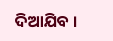ଦିଆଯିବ ।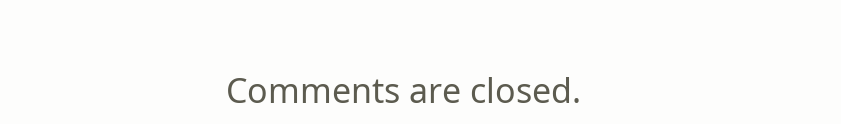Comments are closed.